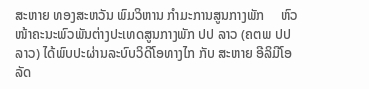ສະຫາຍ ທອງສະຫວັນ ພົມວິຫານ ກຳມະການສູນກາງພັກ     ຫົວໜ້າຄະນະພົວພັນຕ່າງປະເທດສູນກາງພັກ ປປ ລາວ (ຄຕພ ປປ ລາວ) ໄດ້ພົບປະຜ່ານລະບົບວິດີໂອທາງໄກ ກັບ ສະຫາຍ ອີລິມີໂອ ລັດ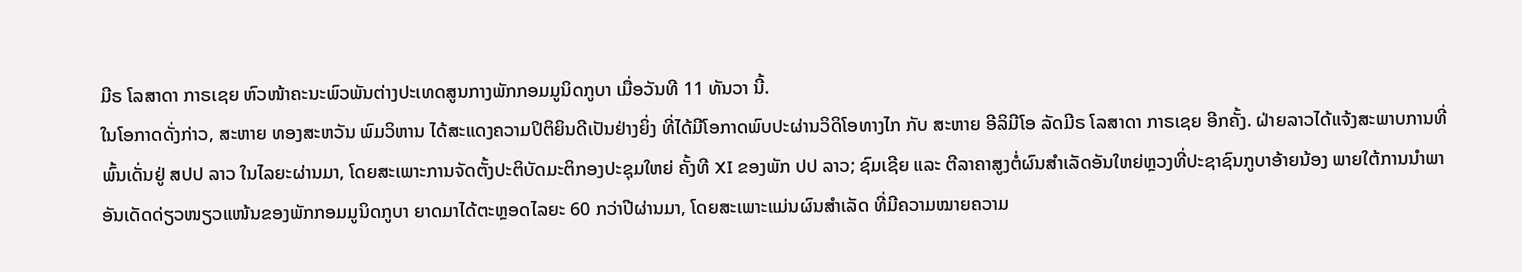ມີຣ ໂລສາດາ ກາຣເຊຍ ຫົວໜ້າຄະນະພົວພັນຕ່າງປະເທດສູນກາງພັກກອມມູນິດກູບາ ເມື່ອວັນທີ 11 ທັນວາ ນີ້.
ໃນໂອກາດດັ່ງກ່າວ, ສະຫາຍ ທອງສະຫວັນ ພົມວິຫານ ໄດ້ສະແດງຄວາມປິຕິຍິນດີເປັນຢ່າງຍິ່ງ ທີ່ໄດ້ມີໂອກາດພົບປະຜ່ານວິດິໂອທາງໄກ ກັບ ສະຫາຍ ອີລິມີໂອ ລັດມີຣ ໂລສາດາ ກາຣເຊຍ ອີກຄັ້ງ. ຝ່າຍລາວໄດ້ແຈ້ງສະພາບການທີ່ພົ້ນເດັ່ນຢູ່ ສປປ ລາວ ໃນໄລຍະຜ່ານມາ, ໂດຍສະເພາະການຈັດຕັ້ງປະຕິບັດມະຕິກອງປະຊຸມໃຫຍ່ ຄັ້ງທີ XI ຂອງພັກ ປປ ລາວ; ຊົມເຊີຍ ແລະ ຕີລາຄາສູງຕໍ່ຜົນສຳເລັດອັນໃຫຍ່ຫຼວງທີ່ປະຊາຊົນກູບາອ້າຍນ້ອງ ພາຍໃຕ້ການນໍາພາອັນເດັດດ່ຽວໜຽວແໜ້ນຂອງພັກກອມມູນິດກູບາ ຍາດມາໄດ້ຕະຫຼອດໄລຍະ 60 ກວ່າປີຜ່ານມາ, ໂດຍສະເພາະແມ່ນຜົນສຳເລັດ ທີ່ມີຄວາມໝາຍຄວາມ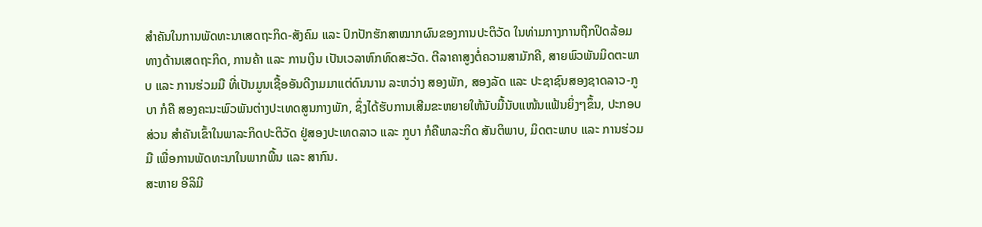ສຳຄັນໃນການພັດທະນາເສດຖະກິດ-ສັງຄົມ ແລະ ປົກປັກຮັກສາໝາກຜົນຂອງການປະຕິວັດ ໃນທ່າມກາງການຖືກປິດລ້ອມທາງດ້ານເສດຖະກິດ, ການຄ້າ ແລະ ການເງິນ ເປັນເວລາຫົກທົດສະວັດ. ຕີລາຄາສູງຕໍ່ຄວາມສາມັກຄີ, ສາຍພົວພັນມິດຕະພາບ ແລະ ການຮ່ວມມື ທີ່ເປັນມູນເຊື້ອອັນດີງາມມາແຕ່ດົນນານ ລະຫວ່າງ ສອງພັກ, ສອງລັດ ແລະ ປະຊາຊົນສອງຊາດລາວ-ກູບາ ກໍຄື ສອງຄະນະພົວພັນຕ່າງປະເທດສູນກາງພັກ, ຊຶ່ງໄດ້ຮັບການເສີມຂະຫຍາຍໃຫ້ນັບມື້ນັບແໜ້ນແຟ້ນຍິ່ງໆຂຶ້ນ, ປະກອບສ່ວນ ສຳຄັນເຂົ້າໃນພາລະກິດປະຕິວັດ ຢູ່ສອງປະເທດລາວ ແລະ ກູບາ ກໍຄືພາລະກິດ ສັນຕິພາບ, ມິດຕະພາບ ແລະ ການຮ່ວມມື ເພື່ອການພັດທະນາໃນພາກພື້ນ ແລະ ສາກົນ.
ສະຫາຍ ອີລິມີ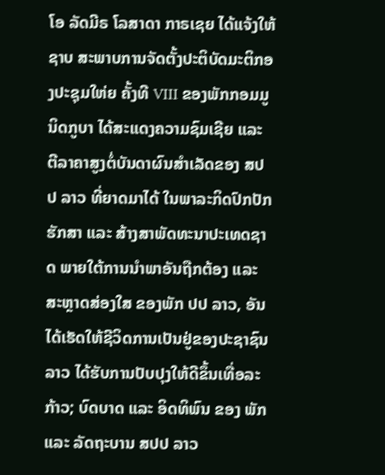ໂອ ລັດມີຣ ໂລສາດາ ກາຣເຊຍ ໄດ້ແຈ້ງໃຫ້ຊາບ ສະພາບການຈັດຕັ້ງປະຕິບັດມະຕິກອງປະຊຸມໃຫ່ຍ ຄັ້ງທີ VIII ຂອງພັກກອມມູນິດກູບາ ໄດ້ສະແດງຄວາມຊົມເຊີຍ ແລະ ຕີລາຄາສູງຕໍ່ບັນດາຜົນສຳເລັດຂອງ ສປປ ລາວ ທີ່ຍາດມາໄດ້ ໃນພາລະກິດປົກປັກຮັກສາ ແລະ ສ້າງສາພັດທະນາປະເທດຊາດ ພາຍໃຕ້ການນຳພາອັນຖືກຕ້ອງ ແລະ ສະຫຼາດສ່ອງໃສ ຂອງພັກ ປປ ລາວ, ອັນໄດ້ເຮັດໃຫ້ຊີວິດການເປັນຢູ່ຂອງປະຊາຊົນລາວ ໄດ້ຮັບການປັບປຸງໃຫ້ດີຂຶ້ນເທື່ອລະກ້າວ; ບົດບາດ ແລະ ອິດທິພົນ ຂອງ ພັກ ແລະ ລັດຖະບານ ສປປ ລາວ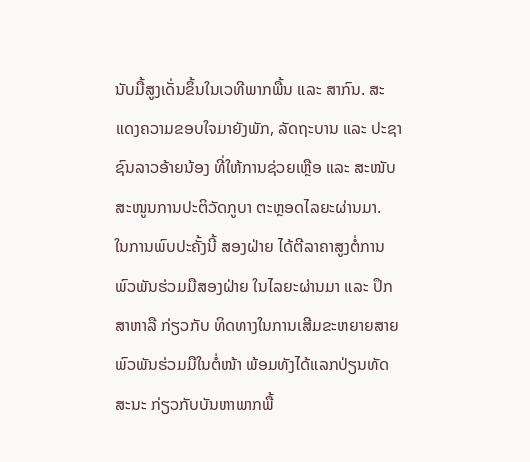ນັບມື້ສູງເດັ່ນຂຶ້ນໃນເວທີພາກພື້ນ ແລະ ສາກົນ. ສະແດງຄວາມຂອບໃຈມາຍັງພັກ, ລັດຖະບານ ແລະ ປະຊາຊົນລາວອ້າຍນ້ອງ ທີ່ໃຫ້ການຊ່ວຍເຫຼືອ ແລະ ສະໜັບສະໜູນການປະຕິວັດກູບາ ຕະຫຼອດໄລຍະຜ່ານມາ.
ໃນການພົບປະຄັ້ງນີ້ ສອງຝ່າຍ ໄດ້ຕີລາຄາສູງຕໍ່ການພົວພັນຮ່ວມມືສອງຝ່າຍ ໃນໄລຍະຜ່ານມາ ແລະ ປຶກສາຫາລື ກ່ຽວກັບ ທິດທາງໃນການເສີມຂະຫຍາຍສາຍພົວພັນຮ່ວມມືໃນຕໍ່ໜ້າ ພ້ອມທັງໄດ້ແລກປ່ຽນທັດສະນະ ກ່ຽວກັບບັນຫາພາກພື້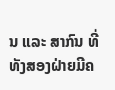ນ ແລະ ສາກົນ ທີ່ທັງສອງຝ່າຍມີຄ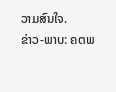ວາມສົນໃຈ.
ຂ່າວ-ພາບ: ຄຕພ